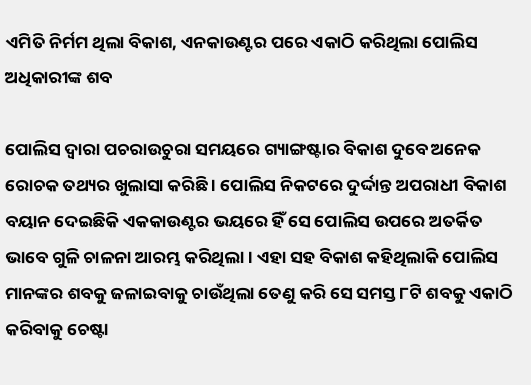ଏମିତି ନିର୍ମମ ଥିଲା ବିକାଶ, ଏନକାଉଣ୍ଟର ପରେ ଏକାଠି କରିଥିଲା ପୋଲିସ ଅଧିକାରୀଙ୍କ ଶବ

ପୋଲିସ ଦ୍ୱାରା ପଚରାଉଚୁରା ସମୟରେ ଗ୍ୟାଙ୍ଗଷ୍ଟାର ବିକାଶ ଦୁବେ ଅନେକ ରୋଚକ ତଥ୍ୟର ଖୁଲାସା କରିଛି । ପୋଲିସ ନିକଟରେ ଦୁର୍ଦ୍ଦାନ୍ତ ଅପରାଧୀ ବିକାଶ ବୟାନ ଦେଇଛିକି ଏକକାଉଣ୍ଟର ଭୟରେ ହିଁ ସେ ପୋଲିସ ଉପରେ ଅତର୍କିତ ଭାବେ ଗୁଳି ଚାଳନା ଆରମ୍ଭ କରିଥିଲା । ଏହା ସହ ବିକାଶ କହିଥିଲାକି ପୋଲିସ ମାନଙ୍କର ଶବକୁ ଜଳାଇବାକୁ ଚାଉଁଥିଲା ତେଣୁ କରି ସେ ସମସ୍ତ ୮ଟି ଶବକୁ ଏକାଠି କରିବାକୁ ଚେଷ୍ଟା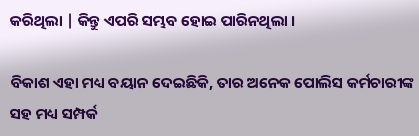କରିଥିଲା | କିନ୍ତୁ ଏପରି ସମ୍ଭବ ହୋଇ ପାରିନଥିଲା ।

ବିକାଶ ଏହା ମଧ୍ୟ ବୟାନ ଦେଇଛିକି, ତାର ଅନେକ ପୋଲିସ କର୍ମଚାରୀଙ୍କ ସହ ମଧ୍ୟ ସମ୍ପର୍କ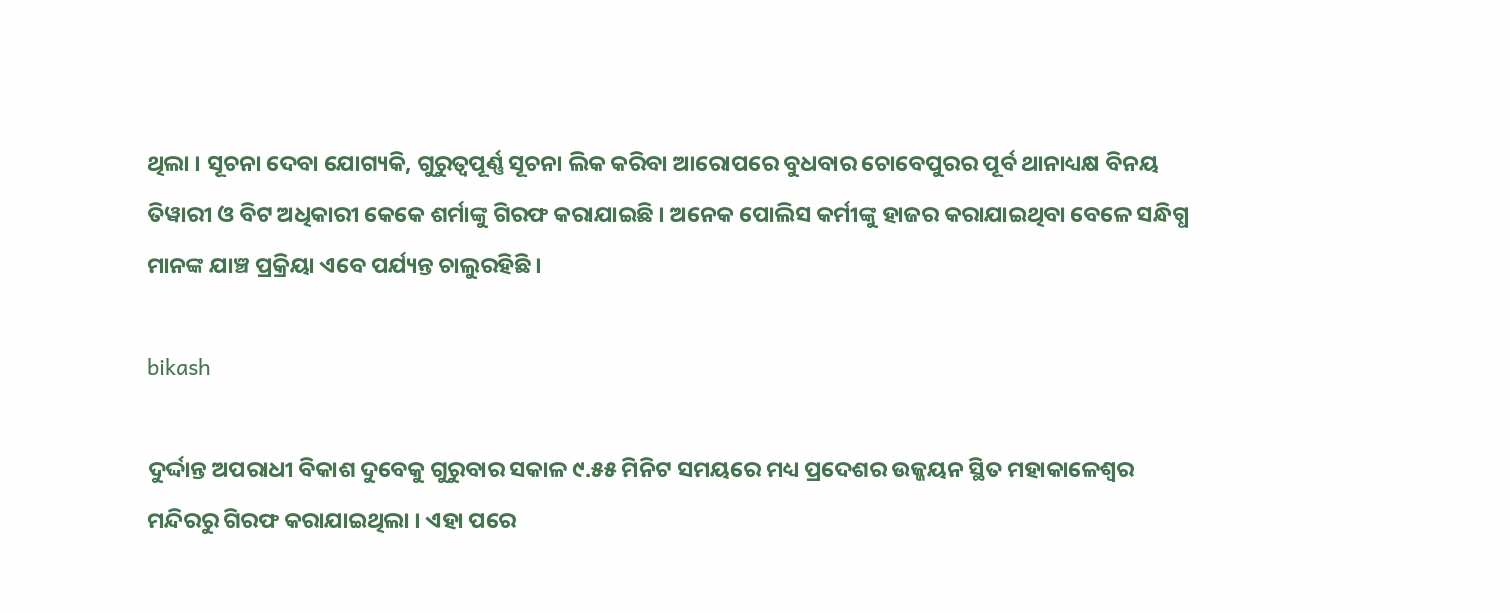ଥିଲା । ସୂଚନା ଦେବା ଯୋଗ୍ୟକି, ଗୁରୁତ୍ୱପୂର୍ଣ୍ଣ ସୂଚନା ଲିକ କରିବା ଆରୋପରେ ବୁଧବାର ଚୋବେପୁରର ପୂର୍ବ ଥାନାଧ୍ୟକ୍ଷ ବିନୟ ତିୱାରୀ ଓ ବିଟ ଅଧିକାରୀ କେକେ ଶର୍ମାଙ୍କୁ ଗିରଫ କରାଯାଇଛି । ଅନେକ ପୋଲିସ କର୍ମୀଙ୍କୁ ହାଜର କରାଯାଇଥିବା ବେଳେ ସନ୍ଧିଗ୍ଧ ମାନଙ୍କ ଯାଞ୍ଚ ପ୍ରକ୍ରିୟା ଏବେ ପର୍ଯ୍ୟନ୍ତ ଚାଲୁରହିଛି ।

bikash

ଦୁର୍ଦ୍ଦାନ୍ତ ଅପରାଧୀ ବିକାଶ ଦୁବେକୁ ଗୁରୁବାର ସକାଳ ୯.୫୫ ମିନିଟ ସମୟରେ ମଧ୍ୟ ପ୍ରଦେଶର ଉଜ୍ଜୟନ ସ୍ଥିତ ମହାକାଳେଶ୍ଵର ମନ୍ଦିରରୁ ଗିରଫ କରାଯାଇଥିଲା । ଏହା ପରେ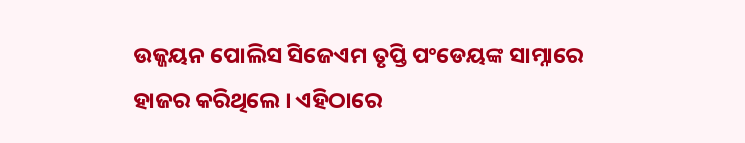ଉଜ୍ଜୟନ ପୋଲିସ ସିଜେଏମ ତୃପ୍ତି ପଂଡେୟଙ୍କ ସାମ୍ନାରେ ହାଜର କରିଥିଲେ । ଏହିଠାରେ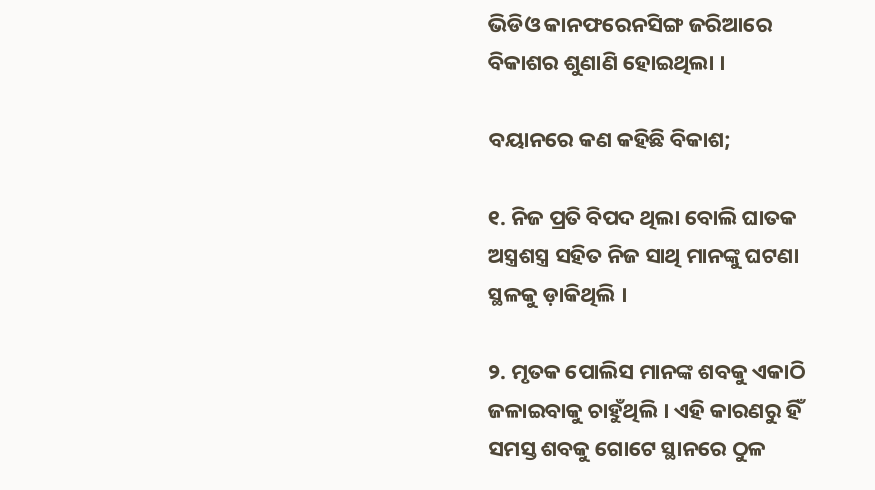ଭିଡିଓ କାନଫରେନସିଙ୍ଗ ଜରିଆରେ ବିକାଶର ଶୁଣାଣି ହୋଇଥିଲା ।

ବୟାନରେ କଣ କହିଛି ବିକାଶ;

୧. ନିଜ ପ୍ରତି ବିପଦ ଥିଲା ବୋଲି ଘାତକ ଅସ୍ତ୍ରଶସ୍ତ୍ର ସହିତ ନିଜ ସାଥି ମାନଙ୍କୁ ଘଟଣା ସ୍ଥଳକୁ ଡ଼ାକିଥିଲି ।

୨. ମୃତକ ପୋଲିସ ମାନଙ୍କ ଶବକୁ ଏକାଠି ଜଳାଇବାକୁ ଚାହୁଁଥିଲି । ଏହି କାରଣରୁ ହିଁ ସମସ୍ତ ଶବକୁ ଗୋଟେ ସ୍ଥାନରେ ଠୁଳ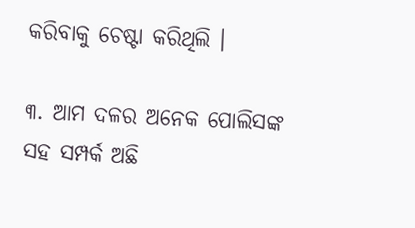କରିବାକୁ ଚେଷ୍ଟା କରିଥିଲି ।

୩. ଆମ ଦଳର ଅନେକ ପୋଲିସଙ୍କ ସହ ସମ୍ପର୍କ ଅଛି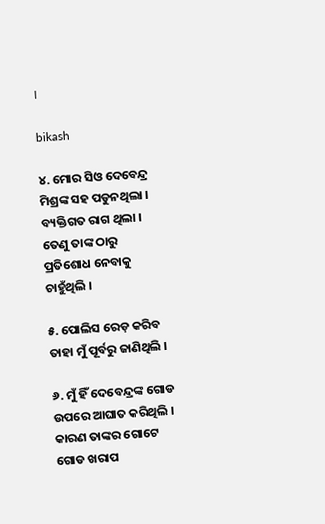।

bikash

୪. ମୋର ସିଓ ଦେବେନ୍ଦ୍ର ମିଶ୍ରଙ୍କ ସହ ପଡୁନଥିଲା । ବ୍ୟକ୍ତିଗତ ରାଗ ଥିଲା । ତେଣୁ ତାଙ୍କ ଠାରୁ ପ୍ରତିଶୋଧ ନେବାକୁ ଚାହୁଁଥିଲି ।

୫. ପୋଲିସ ରେଡ଼ କରିବ ତାହା ମୁଁ ପୂର୍ବରୁ ଜାଣିଥିଲି ।

୬. ମୁଁ ହିଁ ଦେବେନ୍ଦ୍ରଙ୍କ ଗୋଡ ଉପରେ ଆଘାତ କରିଥିଲି । କାରଣ ତାଙ୍କର ଗୋଟେ ଗୋଡ ଖରାପ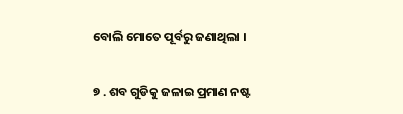ବୋଲି ମୋତେ ପୂର୍ବରୁ ଜଣାଥିଲା ।

୭ . ଶବ ଗୁଡିକୁ ଜଳାଇ ପ୍ରମାଣ ନଷ୍ଟ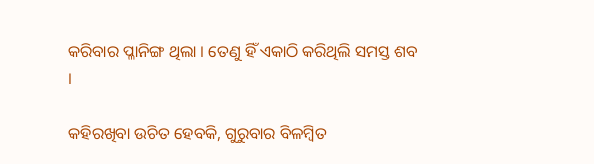କରିବାର ପ୍ଳାନିଙ୍ଗ ଥିଲା । ତେଣୁ ହିଁ ଏକାଠି କରିଥିଲି ସମସ୍ତ ଶବ ।

କହିରଖିବା ଉଚିତ ହେବକି, ଗୁରୁବାର ବିଳମ୍ବିତ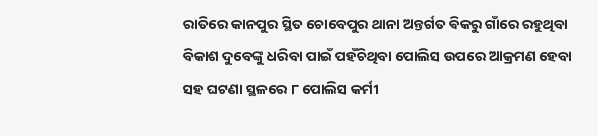ରାତିରେ କାନପୁର ସ୍ଥିତ ଚୋବେପୁର ଥାନା ଅନ୍ତର୍ଗତ ଵିକରୁ ଗାଁରେ ରହୁଥିବା ବିକାଶ ଦୁବେଙ୍କୁ ଧରିବା ପାଇଁ ପହଁଚିଥିବା ପୋଲିସ ଉପରେ ଆକ୍ରମଣ ହେବା ସହ ଘଟଣା ସ୍ଥଳରେ ୮ ପୋଲିସ କର୍ମୀ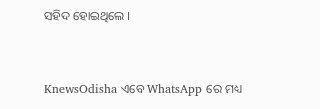ସହିଦ ହୋଇଥିଲେ ।


KnewsOdisha ଏବେ WhatsApp ରେ ମଧ୍ୟ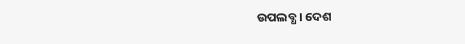ଉପଲବ୍ଧ । ଦେଶ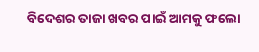ବିଦେଶର ତାଜା ଖବର ପାଇଁ ଆମକୁ ଫଲୋ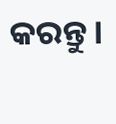କରନ୍ତୁ ।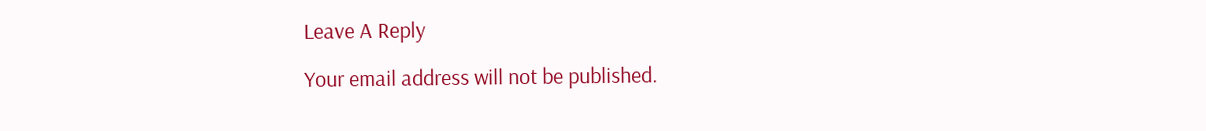Leave A Reply

Your email address will not be published.